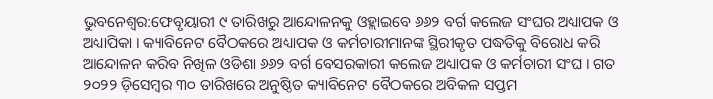ଭୁବନେଶ୍ବର:ଫେବୃୟାରୀ ୯ ତାରିଖରୁ ଆନ୍ଦୋଳନକୁ ଓହ୍ଲାଇବେ ୬୬୨ ବର୍ଗ କଲେଜ ସଂଘର ଅଧ୍ୟାପକ ଓ ଅଧ୍ୟାପିକା । କ୍ୟାବିନେଟ ବୈଠକରେ ଅଧ୍ୟାପକ ଓ କର୍ମଚାରୀମାନଙ୍କ ସ୍ଥିରୀକୃତ ପଦ୍ଧତିକୁ ବିରୋଧ କରି ଆନ୍ଦୋଳନ କରିବ ନିଖିଳ ଓଡିଶା ୬୬୨ ବର୍ଗ ବେସରକାରୀ କଲେଜ ଅଧ୍ୟାପକ ଓ କର୍ମଚାରୀ ସଂଘ । ଗତ ୨୦୨୨ ଡ଼ିସେମ୍ବର ୩୦ ତାରିଖରେ ଅନୁଷ୍ଠିତ କ୍ୟାବିନେଟ ବୈଠକରେ ଅବିକଳ ସପ୍ତମ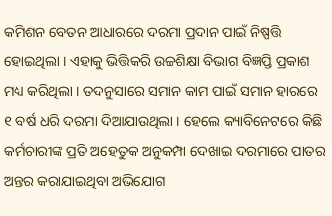କମିଶନ ବେତନ ଆଧାରରେ ଦରମା ପ୍ରଦାନ ପାଇଁ ନିଷ୍ପତ୍ତି ହୋଇଥିଲା । ଏହାକୁ ଭିତ୍ତିକରି ଉଚ୍ଚଶିକ୍ଷା ବିଭାଗ ବିଜ୍ଞପ୍ତି ପ୍ରକାଶ ମଧ୍ୟ କରିଥିଲା । ତଦନୁସାରେ ସମାନ କାମ ପାଇଁ ସମାନ ହାରରେ ୧ ବର୍ଷ ଧରି ଦରମା ଦିଆଯାଉଥିଲା । ହେଲେ କ୍ୟାବିନେଟରେ କିଛି କର୍ମଚାରୀଙ୍କ ପ୍ରତି ଅହେତୁକ ଅନୁକମ୍ପା ଦେଖାଇ ଦରମାରେ ପାତର ଅନ୍ତର କରାଯାଇଥିବା ଅଭିଯୋଗ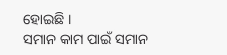ହୋଇଛି ।
ସମାନ କାମ ପାଇଁ ସମାନ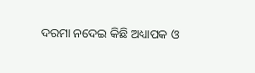ଦରମା ନଦେଇ କିଛି ଅଧ୍ୟାପକ ଓ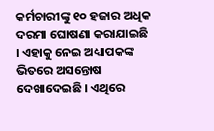କର୍ମଚାରୀଙ୍କୁ ୧୦ ହଜାର ଅଧିକ ଦରମା ଘୋଷଣା କରାଯାଇଛି । ଏହାକୁ ନେଇ ଅଧ୍ୟାପକଙ୍କ ଭିତରେ ଅସନ୍ତୋଷ ଦେଖାଦେଇଛି । ଏଥିରେ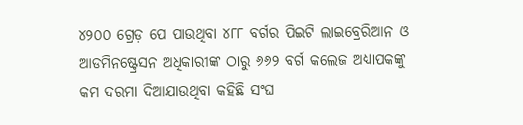୪୨୦୦ ଗ୍ରେଡ଼ ପେ ପାଉଥିବା ୪୮୮ ବର୍ଗର ପିଇଟି ଲାଇବ୍ରେରିଆନ ଓ ଆଡମିନଷ୍ଟ୍ରେସନ ଅଧିକାରୀଙ୍କ ଠାରୁ ୬୬୨ ବର୍ଗ କଲେଜ ଅଧ୍ୟାପକଙ୍କୁ କମ ଦରମା ଦିଆଯାଉଥିବା କହିଛି ସଂଘ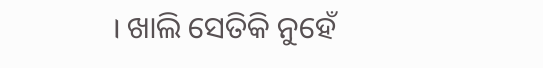। ଖାଲି ସେତିକି ନୁହେଁ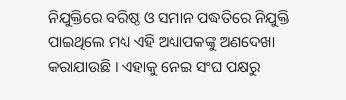ନିଯୁକ୍ତିରେ ବରିଷ୍ଠ ଓ ସମାନ ପଦ୍ଧତିରେ ନିଯୁକ୍ତି ପାଇଥିଲେ ମଧ୍ୟ ଏହି ଅଧ୍ୟାପକଙ୍କୁ ଅଣଦେଖା କରାଯାଉଛି । ଏହାକୁ ନେଇ ସଂଘ ପକ୍ଷରୁ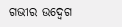ଗଭୀର ଉଦ୍ବେଗ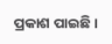ପ୍ରକାଶ ପାଇଛି ।